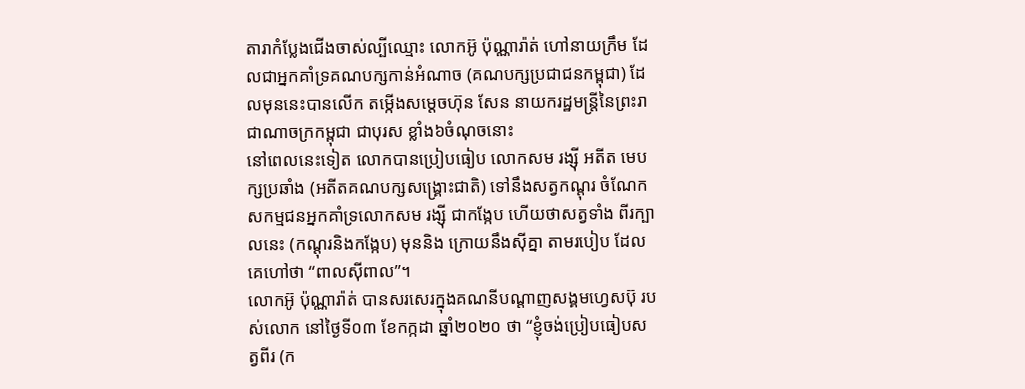តារាកំប្លែងជើងចាស់ល្បីឈ្មោះ លោកអ៊ូ ប៉ុណ្ណារ៉ាត់ ហៅនាយក្រឹម ដែលជាអ្នកគាំទ្រគណបក្សកាន់អំណាច (គណបក្សប្រជាជនកម្ពុជា) ដែលមុននេះបានលើក តម្កើងសម្តេចហ៊ុន សែន នាយករដ្ឋមន្ត្រីនៃព្រះរាជាណាចក្រកម្ពុជា ជាបុរស ខ្លាំង៦ចំណុចនោះ
នៅពេលនេះទៀត លោកបានប្រៀបធៀប លោកសម រង្ស៊ី អតីត មេបក្សប្រឆាំង (អតីតគណបក្សសង្គ្រោះជាតិ) ទៅនឹងសត្វកណ្តុរ ចំណែក សកម្មជនអ្នកគាំទ្រលោកសម រង្ស៊ី ជាកង្កែប ហើយថាសត្វទាំង ពីរក្បាលនេះ (កណ្តុរនិងកង្កែប) មុននិង ក្រោយនឹងស៊ីគ្នា តាមរបៀប ដែលគេហៅថា “ពាលស៊ីពាល”។
លោកអ៊ូ ប៉ុណ្ណារ៉ាត់ បានសរសេរក្នុងគណនីបណ្តាញសង្គមហ្វេសប៊ុ របស់លោក នៅថ្ងៃទី០៣ ខែកក្កដា ឆ្នាំ២០២០ ថា “ខ្ញុំចង់ប្រៀបធៀបសត្វពីរ (ក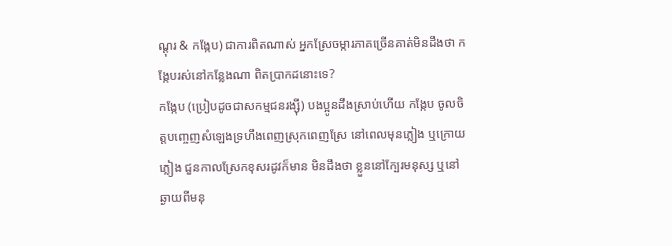ណ្តុរ & កង្កែប) ជាការពិតណាស់ អ្នកស្រែចម្ការភាគច្រើនគាត់មិនដឹងថា កង្កែបរស់នៅកន្លែងណា ពិតប្រាកដនោះទេ?
កង្កែប (ប្រៀបដូចជាសកម្មជនរង្ស៊ី) បងប្អូនដឹងស្រាប់ហើយ កង្កែប ចូលចិត្តបញ្ចេញសំឡេងទ្រហឹងពេញស្រុកពេញស្រែ នៅពេលមុនភ្លៀង ឬក្រោយភ្លៀង ជួនកាលស្រែកខុសរដូវក៏មាន មិនដឹងថា ខ្លួននៅក្បែរមនុស្ស ឬនៅឆ្ងាយពីមនុ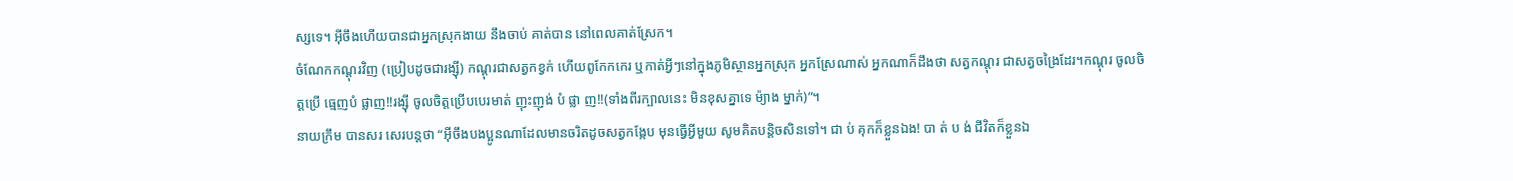ស្សទេ។ អ៊ីចឹងហើយបានជាអ្នកស្រុកងាយ នឹងចាប់ គាត់បាន នៅពេលគាត់ស្រែក។
ចំណែកកណ្តុរវិញ (ប្រៀបដូចជារង្ស៊ី) កណ្តុរជាសត្វកខ្វក់ ហើយពូកែកកេរ ឬកាត់អ្វីៗនៅក្នុងភូមិស្ថានអ្នកស្រុក អ្នកស្រែណាស់ អ្នកណាក៏ដឹងថា សត្វកណ្តុរ ជាសត្វចង្រៃដែរ។កណ្តុរ ចូលចិត្តប្រើ ធ្មេញបំ ផ្លាញ!!រង្ស៊ី ចូលចិត្តប្រើបបេរមាត់ ញុះញុង់ បំ ផ្លា ញ!!(ទាំងពីរក្បាលនេះ មិនខុសគ្នាទេ ម៉្យាង ម្នាក់)”។
នាយក្រឹម បានសរ សេរបន្តថា “អ៊ីចឹងបងប្អូនណាដែលមានចរិតដូចសត្វកង្កែប មុនធ្វើអ្វីមួយ សូមគិតបន្តិចសិនទៅ។ ជា ប់ គុកក៏ខ្លួនឯង! បា ត់ ប ង់ ជីវិតក៏ខ្លួនឯ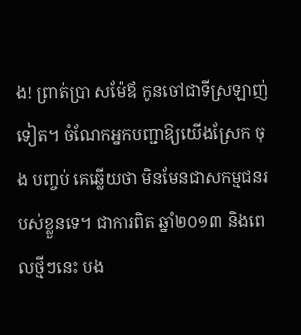ង! ព្រាត់ប្រា សម៉ែឪ កូនចៅជាទីស្រឡាញ់ទៀត។ ចំណែកអ្នកបញ្ជាឱ្យយើងស្រែក ចុង បញ្ចប់ គេឆ្លើយថា មិនមែនជាសកម្មជនរ បស់ខ្លួនទេ។ ជាការពិត ឆ្នាំ២០១៣ និងពេលថ្មីៗនេះ បង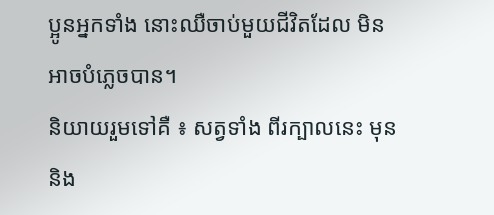ប្អូនអ្នកទាំង នោះឈឺចាប់មួយជីវិតដែល មិនអាចបំភ្លេចបាន។
និយាយរួមទៅគឺ ៖ សត្វទាំង ពីរក្បាលនេះ មុននិង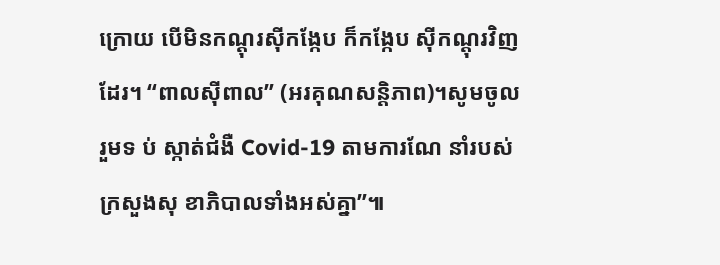ក្រោយ បើមិនកណ្តុរស៊ីកង្កែប ក៏កង្កែប ស៊ីកណ្តុរវិញដែរ។ “ពាលស៊ីពាល” (អរគុណសន្តិភាព)។សូមចូលរួមទ ប់ ស្កាត់ជំងឺ Covid-19 តាមការណែ នាំរបស់ក្រសួងសុ ខាភិបាលទាំងអស់គ្នា”៕